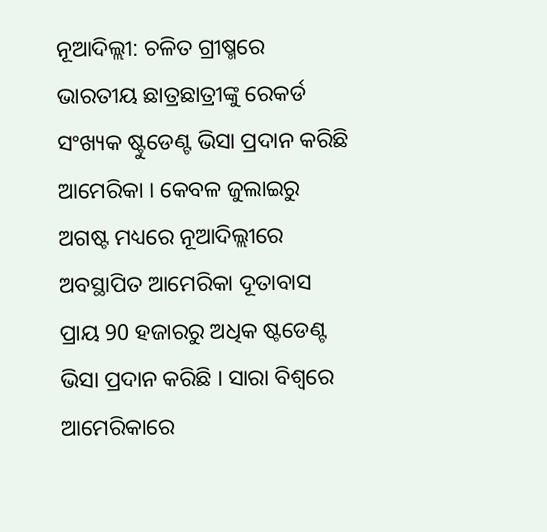ନୂଆଦିଲ୍ଲୀ: ଚଳିତ ଗ୍ରୀଷ୍ମରେ ଭାରତୀୟ ଛାତ୍ରଛାତ୍ରୀଙ୍କୁ ରେକର୍ଡ ସଂଖ୍ୟକ ଷ୍ଟୁଡେଣ୍ଟ ଭିସା ପ୍ରଦାନ କରିଛି ଆମେରିକା । କେବଳ ଜୁଲାଇରୁ ଅଗଷ୍ଟ ମଧ୍ୟରେ ନୂଆଦିଲ୍ଲୀରେ ଅବସ୍ଥାପିତ ଆମେରିକା ଦୂତାବାସ ପ୍ରାୟ 90 ହଜାରରୁ ଅଧିକ ଷ୍ଟଡେଣ୍ଟ ଭିସା ପ୍ରଦାନ କରିଛି । ସାରା ବିଶ୍ବରେ ଆମେରିକାରେ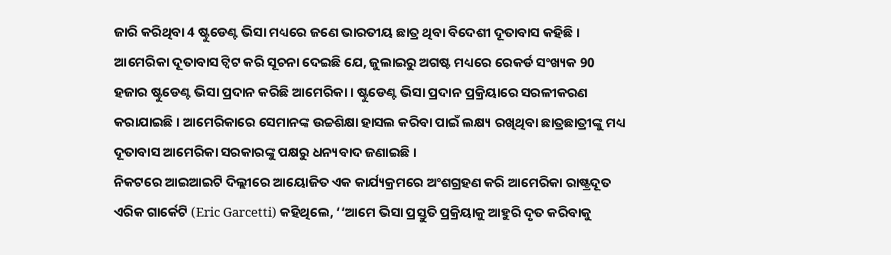ଜାରି କରିଥିବା 4 ଷ୍ଟୁଡେଣ୍ଟ ଭିସା ମଧ୍ୟରେ ଜଣେ ଭାରତୀୟ ଛାତ୍ର ଥିବା ବିଦେଶୀ ଦୂତାବାସ କହିଛି ।
ଆମେରିକା ଦୂତାବାସ ଟ୍ବିଟ କରି ସୂଚନା ଦେଇଛି ଯେ, ଜୁଲାଇରୁ ଅଗଷ୍ଟ ମଧ୍ୟରେ ରେକର୍ଡ ସଂଖ୍ୟକ 90 ହଜାର ଷ୍ଟୁଡେଣ୍ଟ ଭିସା ପ୍ରଦାନ କରିଛି ଆମେରିକା । ଷ୍ଟୁଡେଣ୍ଟ ଭିସା ପ୍ରଦାନ ପ୍ରକ୍ରିୟାରେ ସରଳୀକରଣ କରାଯାଇଛି । ଆମେରିକାରେ ସେମାନଙ୍କ ଉଚ୍ଚଶିକ୍ଷା ହାସଲ କରିବା ପାଇଁ ଲକ୍ଷ୍ୟ ରଖିଥିବା ଛାତ୍ରଛାତ୍ରୀଙ୍କୁ ମଧ୍ୟ ଦୂତାବାସ ଆମେରିକା ସରକାରଙ୍କୁ ପକ୍ଷରୁ ଧନ୍ୟବାଦ ଜଣାଇଛି ।
ନିକଟରେ ଆଇଆଇଟି ଦିଲ୍ଲୀରେ ଆୟୋଜିତ ଏକ କାର୍ଯ୍ୟକ୍ରମରେ ଅଂଶଗ୍ରହଣ କରି ଆମେରିକା ରାଷ୍ଟ୍ରଦୂତ ଏରିକ ଗାର୍କେଟି (Eric Garcetti) କହିଥିଲେ, ‘‘ଆମେ ଭିସା ପ୍ରସ୍ତୁତି ପ୍ରକ୍ରିୟାକୁ ଆହୁରି ଦୃତ କରିବାକୁ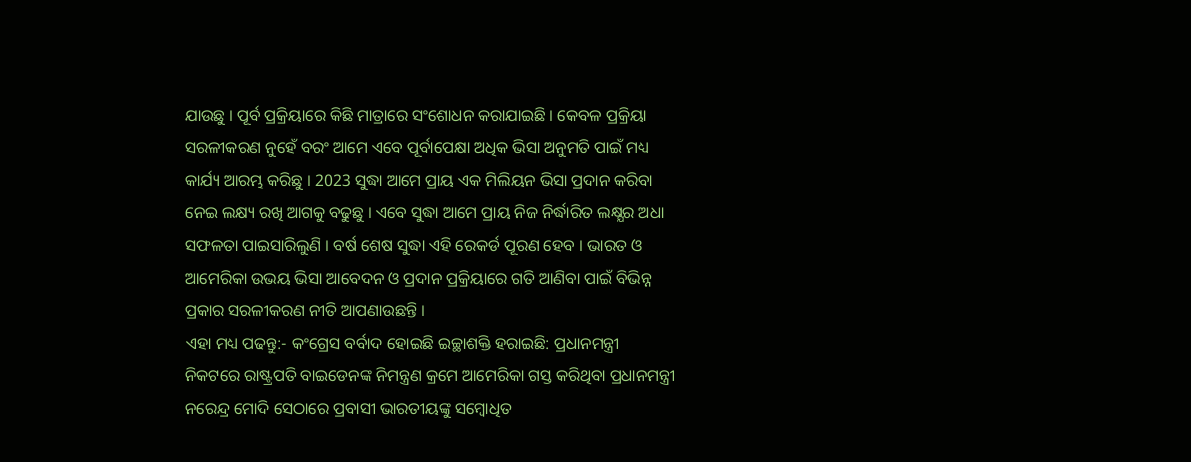ଯାଉଛୁ । ପୂର୍ବ ପ୍ରକ୍ରିୟାରେ କିଛି ମାତ୍ରାରେ ସଂଶୋଧନ କରାଯାଇଛି । କେବଳ ପ୍ରକ୍ରିୟା ସରଳୀକରଣ ନୁହେଁ ବରଂ ଆମେ ଏବେ ପୂର୍ବାପେକ୍ଷା ଅଧିକ ଭିସା ଅନୁମତି ପାଇଁ ମଧ୍ୟ କାର୍ଯ୍ୟ ଆରମ୍ଭ କରିଛୁ । 2023 ସୁଦ୍ଧା ଆମେ ପ୍ରାୟ ଏକ ମିଲିୟନ ଭିସା ପ୍ରଦାନ କରିବା ନେଇ ଲକ୍ଷ୍ୟ ରଖି ଆଗକୁ ବଢୁଛୁ । ଏବେ ସୁଦ୍ଧା ଆମେ ପ୍ରାୟ ନିଜ ନିର୍ଦ୍ଧାରିତ ଲକ୍ଷ୍ଯର ଅଧା ସଫଳତା ପାଇସାରିଲୁଣି । ବର୍ଷ ଶେଷ ସୁଦ୍ଧା ଏହି ରେକର୍ଡ ପୂରଣ ହେବ । ଭାରତ ଓ ଆମେରିକା ଉଭୟ ଭିସା ଆବେଦନ ଓ ପ୍ରଦାନ ପ୍ରକ୍ରିୟାରେ ଗତି ଆଣିବା ପାଇଁ ବିଭିନ୍ନ ପ୍ରକାର ସରଳୀକରଣ ନୀତି ଆପଣାଉଛନ୍ତି ।
ଏହା ମଧ୍ୟ ପଢନ୍ତୁ:- କଂଗ୍ରେସ ବର୍ବାଦ ହୋଇଛି ଇଚ୍ଛାଶକ୍ତି ହରାଇଛି: ପ୍ରଧାନମନ୍ତ୍ରୀ
ନିକଟରେ ରାଷ୍ଟ୍ରପତି ବାଇଡେନଙ୍କ ନିମନ୍ତ୍ରଣ କ୍ରମେ ଆମେରିକା ଗସ୍ତ କରିଥିବା ପ୍ରଧାନମନ୍ତ୍ରୀ ନରେନ୍ଦ୍ର ମୋଦି ସେଠାରେ ପ୍ରବାସୀ ଭାରତୀୟଙ୍କୁ ସମ୍ବୋଧିତ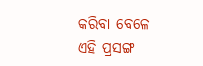କରିବା ବେଳେ ଏହି ପ୍ରସଙ୍ଗ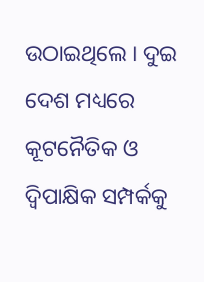ଉଠାଇଥିଲେ । ଦୁଇ ଦେଶ ମଧ୍ୟରେ କୂଟନୈତିକ ଓ ଦ୍ବିପାକ୍ଷିକ ସମ୍ପର୍କକୁ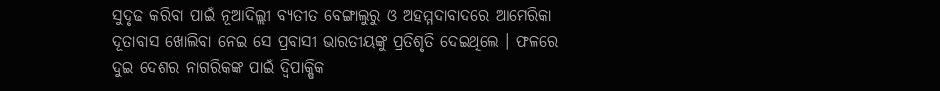ସୁଦୃଢ କରିବା ପାଇଁ ନୂଆଦିଲ୍ଲୀ ବ୍ୟତୀତ ବେଙ୍ଗାଲୁରୁ ଓ ଅହମ୍ମଦାବାଦରେ ଆମେରିକା ଦୂତାବାସ ଖୋଲିବା ନେଇ ସେ ପ୍ରବାସୀ ଭାରତୀୟଙ୍କୁ ପ୍ରତିଶୃତି ଦେଇଥିଲେ । ଫଳରେ ଦୁଇ ଦେଶର ନାଗରିକଙ୍କ ପାଇଁ ଦ୍ବିପାକ୍ଷିକ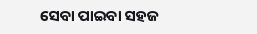ସେବା ପାଇବା ସହଜ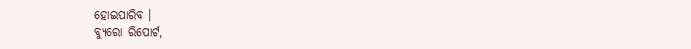ହୋଇପାରିବ ।
ବ୍ୟୁରୋ ରିପୋର୍ଟ,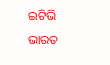ଇଟିଭି ଭାରତ